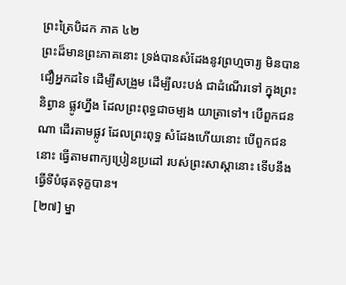ព្រះត្រៃបិដក ភាគ ៤២
ព្រះដ៏មានព្រះភាគនោះ ទ្រង់បានសំដែងនូវព្រហ្មចារ្យ មិនបានជឿអ្នកដទៃ ដើម្បីសង្រួម ដើម្បីលះបង់ ជាដំណើរទៅ ក្នុងព្រះនិព្វាន ផ្លូវហ្នឹង ដែលព្រះពុទ្ធជាចម្បង យាត្រាទៅ។ បើពួកជនណា ដើរតាមផ្លូវ ដែលព្រះពុទ្ធ សំដែងហើយនោះ បើពួកជននោះ ធ្វើតាមពាក្យប្រៀនប្រដៅ របស់ព្រះសាស្តានោះ ទើបនឹងធ្វើទីបំផុតទុក្ខបាន។
[២៧] ម្នា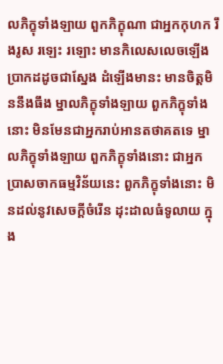លភិក្ខុទាំងឡាយ ពួកភិក្ខុណា ជាអ្នកកុហក រឹងរូស រឡេះ រឡោះ មានកិលេសលេចឡើង ប្រាកដដូចជាស្នែង ដំឡើងមានះ មានចិត្តមិននឹងធឹង ម្នាលភិក្ខុទាំងឡាយ ពួកភិក្ខុទាំងនោះ មិនមែនជាអ្នករាប់អានតថាគតទេ ម្នាលភិក្ខុទាំងឡាយ ពួកភិក្ខុទាំងនោះ ជាអ្នកប្រាសចាកធម្មវិន័យនេះ ពួកភិក្ខុទាំងនោះ មិនដល់នូវសេចក្តីចំរើន ដុះដាលធំទូលាយ ក្នុង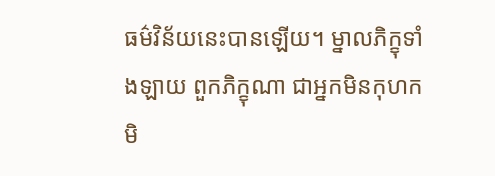ធម៌វិន័យនេះបានឡើយ។ ម្នាលភិក្ខុទាំងឡាយ ពួកភិក្ខុណា ជាអ្នកមិនកុហក មិ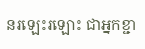នរឡេះរឡោះ ជាអ្នកខ្ជា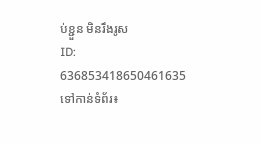ប់ខ្ជួន មិនរឹងរូស
ID: 636853418650461635
ទៅកាន់ទំព័រ៖